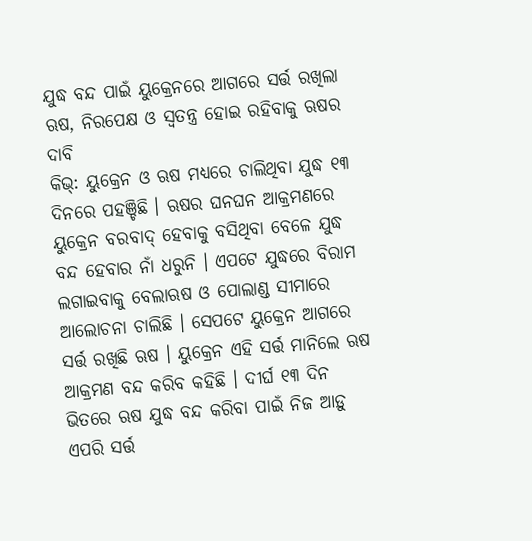ଯୁଦ୍ଧ ବନ୍ଦ ପାଇଁ ୟୁକ୍ରେନରେ ଆଗରେ ସର୍ତ୍ତ ରଖିଲା ଋଷ, ନିରପେକ୍ଷ ଓ ସ୍ୱତନ୍ତ୍ର ହୋଇ ରହିବାକୁ ଋଷର ଦାବି
କିଭ୍: ୟୁକ୍ରେନ ଓ ଋଷ ମଧ୍ୟରେ ଚାଲିଥିବା ଯୁଦ୍ଧ ୧୩ ଦିନରେ ପହଞ୍ଚିଛି । ଋଷର ଘନଘନ ଆକ୍ରମଣରେ ୟୁକ୍ରେନ ବରବାଦ୍ ହେବାକୁ ବସିଥିବା ବେଳେ ଯୁଦ୍ଧ ବନ୍ଦ ହେବାର ନାଁ ଧରୁନି । ଏପଟେ ଯୁଦ୍ଧରେ ବିରାମ ଲଗାଇବାକୁ ବେଲାଋଷ ଓ ପୋଲାଣ୍ଡ ସୀମାରେ ଆଲୋଚନା ଚାଲିଛି । ସେପଟେ ୟୁକ୍ରେନ ଆଗରେ ସର୍ତ୍ତ ରଖିଛି ଋଷ । ୟୁକ୍ରେନ ଏହି ସର୍ତ୍ତ ମାନିଲେ ଋଷ ଆକ୍ରମଣ ବନ୍ଦ କରିବ କହିଛି । ଦୀର୍ଘ ୧୩ ଦିନ ଭିତରେ ଋଷ ଯୁଦ୍ଧ ବନ୍ଦ କରିବା ପାଇଁ ନିଜ ଆଡ଼ୁ ଏପରି ସର୍ତ୍ତ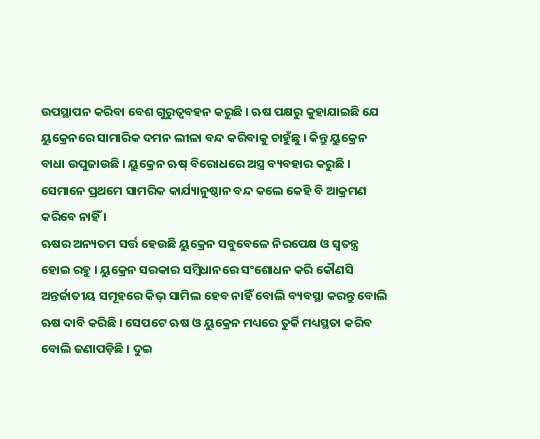ଉପସ୍ଥାପନ କରିବା ବେଶ ଗୁରୁତ୍ୱବହନ କରୁଛି । ଋଷ ପକ୍ଷରୁ କୁହାଯାଇଛି ଯେ ୟୁକ୍ରେନରେ ସାମାରିକ ଦମନ ଲୀଳା ବନ୍ଦ କରିବାକୁ ଚାହୁଁଛୁ । କିନ୍ତୁ ୟୁକ୍ରେନ ବାଧା ଉପୁଜାଉଛି । ୟୁକ୍ରେନ ଋଷ୍ ବିରୋଧରେ ଅସ୍ତ୍ର ବ୍ୟବହାର କରୁଛି । ସେମାନେ ପ୍ରଥମେ ସାମରିକ କାର୍ଯ୍ୟାନୁଷ୍ଠାନ ବନ୍ଦ କଲେ କେହି ବି ଆକ୍ରମଣ କରିବେ ନାହିଁ ।
ଋଷର ଅନ୍ୟତମ ସର୍ତ୍ତ ହେଉଛି ୟୁକ୍ରେନ ସବୁବେଳେ ନିରପେକ୍ଷ ଓ ସ୍ୱତନ୍ତ୍ର ହୋଇ ରହୁ । ୟୁକ୍ରେନ ସରକାର ସମ୍ବିଧାନରେ ସଂଶୋଧନ କରି କୌଣସି ଅନ୍ତର୍ଜାତୀୟ ସମୂହରେ କିଭ୍ ସାମିଲ ହେବ ନାହିଁ ବୋଲି ବ୍ୟବସ୍ଥା କରନ୍ତୁ ବୋଲି ଋଷ ଦାବି କରିଛି । ସେପଟେ ଋଷ ଓ ୟୁକ୍ରେନ ମଧ୍ୟରେ ତୁର୍କି ମଧ୍ୟସ୍ଥତା କରିବ ବୋଲି ଜଣାପଡ଼ିଛି । ଦୁଇ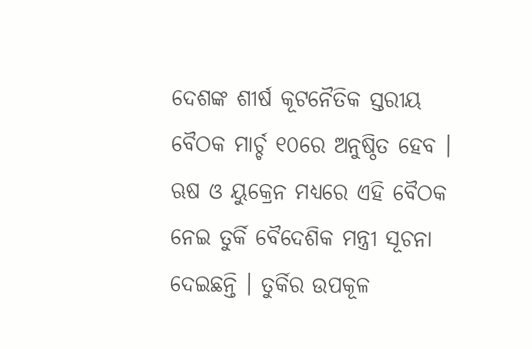ଦେଶଙ୍କ ଶୀର୍ଷ କୂଟନୈତିକ ସ୍ତରୀୟ ବୈଠକ ମାର୍ଚ୍ଚ ୧୦ରେ ଅନୁଷ୍ଠିତ ହେବ । ଋଷ ଓ ୟୁକ୍ରେନ ମଧ୍ୟରେ ଏହି ବୈଠକ ନେଇ ତୁର୍କି ବୈଦେଶିକ ମନ୍ତ୍ରୀ ସୂଚନା ଦେଇଛନ୍ତି । ତୁର୍କିର ଉପକୂଳ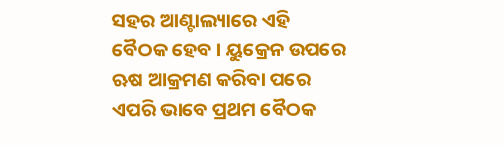ସହର ଆଣ୍ଟାଲ୍ୟାରେ ଏହି ବୈଠକ ହେବ । ୟୁକ୍ରେନ ଉପରେ ଋଷ ଆକ୍ରମଣ କରିବା ପରେ ଏପରି ଭାବେ ପ୍ରଥମ ବୈଠକ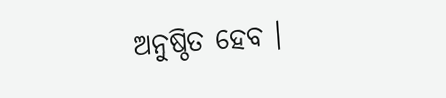ଅନୁଷ୍ଠିତ ହେବ ।